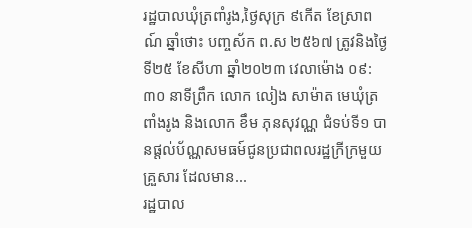រដ្ឋបាលឃុំត្រពាំរូង,ថ្ងៃសុក្រ ៩កើត ខែស្រាពណ៍ ឆ្នាំថោះ បញ្ចស័ក ព.ស ២៥៦៧ ត្រូវនិងថ្ងៃទី២៥ ខែសីហា ឆ្នាំ២០២៣ វេលាម៉ោង ០៩:៣០ នាទីព្រឹក លោក លៀង សាម៉ាត មេឃុំត្រពាំងរូង និងលោក ខឹម ភុនសុវណ្ណ ជំទប់ទី១ បានផ្ដល់ប័ណ្ណសមធម៍ជូនប្រជាពលរដ្ឋក្រីក្រមួយគ្រួសារ ដែលមាន...
រដ្ឋបាល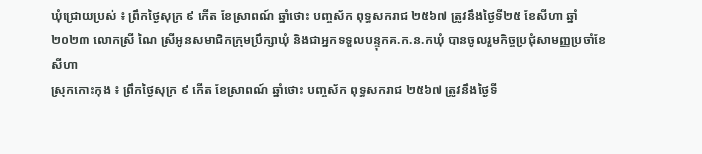ឃុំជ្រោយប្រស់ ៖ ព្រឹកថ្ងៃសុក្រ ៩ កើត ខែស្រាពណ៍ ឆ្នាំថោះ បញ្ចស័ក ពុទ្ធសករាជ ២៥៦៧ ត្រូវនឹងថ្ងៃទី២៥ ខែសីហា ឆ្នាំ២០២៣ លោកស្រី ណៃ ស្រីអូនសមាជិកក្រុមប្រឹក្សាឃុំ និងជាអ្នកទទួលបន្ទុកគ.ក.ន.កឃុំ បានចូលរួមកិច្ចប្រជុំសាមញ្ញប្រចាំខែសីហា
ស្រុកកោះកុង ៖ ព្រឹកថ្ងៃសុក្រ ៩ កើត ខែស្រាពណ៍ ឆ្នាំថោះ បញ្ចស័ក ពុទ្ធសករាជ ២៥៦៧ ត្រូវនឹងថ្ងៃទី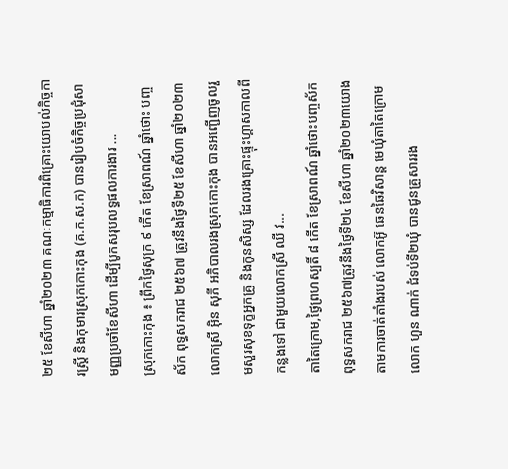២៥ ខែសីហា ឆ្នាំ២០២៣ គណៈកម្មាធិការពិគ្រោះយោបល់កិច្ចការស្រ្តី និងកុមារស្រុកកោះកុង (គ.ក.ស.ក) បានរៀបចំកិច្ចប្រជុំសាមញ្ញប្រចាំខែសីហា ដើម្បីបូកសរុបលទ្ធផលការងារ ...
ស្រុកកោះកុង ៖ ព្រឹកថ្ងៃសុក្រ ៩ កើត ខែស្រាពណ៍ ឆ្នាំថោះ បញ្ចស័ក ពុទ្ធសករាជ ២៥៦៧ ត្រូវនឹងថ្ងៃទី២៥ ខែសីហា ឆ្នាំ២០២៣ លោកស្រី អុិន សុភី អភិបាលរងស្រុកកោះកុង បានអញ្ជើញចូលរួមសួរសុខទុក្ខអ្នកគ្រូ និងកូនសិស្ស ដែលរងគ្រោះផ្ទុះហ្គាសកាលពីកន្លងទៅ ជាមួយលោកស្រី ឈី វ...
តាតៃក្រោម,ថ្ងៃព្រហស្បតិ៍ ៨ កើត ខែស្រាពណ៍ ឆ្នាំថោះបញ្ចស័ក ពុទ្ធសករាជ ២៥៦៧ត្រូវនឹងថ្ងៃទី២៤ ខែសីហា ឆ្នាំ២០២៣យោងតាមការចាត់តាំងរបស់ លោកអ៊ូ ឆេនឆៃវិសាន្ត មេឃុំតាតៃក្រោម លោក ហួន ណាក់ ជំទប់ទី២ឃុំ បានជូនគ្រួសាររង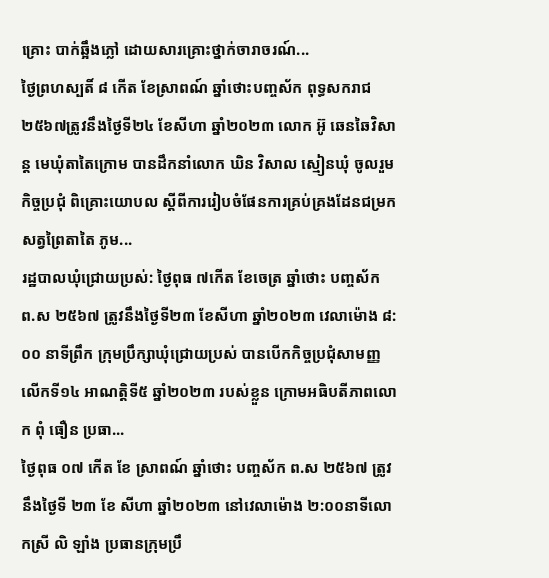គ្រោះ បាក់ឆ្អឹងភ្លៅ ដោយសារគ្រោះថ្នាក់ចារាចរណ៍...
ថ្ងៃព្រហស្បតិ៍ ៨ កើត ខែស្រាពណ៍ ឆ្នាំថោះបញ្ចស័ក ពុទ្ធសករាជ ២៥៦៧ត្រូវនឹងថ្ងៃទី២៤ ខែសីហា ឆ្នាំ២០២៣ លោក អ៊ូ ឆេនឆៃវិសាន្ត មេឃុំតាតៃក្រោម បានដឹកនាំលោក ឃិន វិសាល ស្មៀនឃុំ ចូលរួមកិច្ចប្រជុំ ពិគ្រោះយោបល ស្តីពីការរៀបចំផែនការគ្រប់គ្រងដែនជម្រកសត្វព្រៃតាតៃ ភូម...
រដ្ឋបាលឃុំជ្រោយប្រស់: ថ្ងៃពុធ ៧កើត ខែចេត្រ ឆ្នាំថោះ បញ្ចស័ក ព.ស ២៥៦៧ ត្រូវនឹងថ្ងៃទី២៣ ខែសីហា ឆ្នាំ២០២៣ វេលាម៉ោង ៨:០០ នាទីព្រឹក ក្រុមប្រឹក្សាឃុំជ្រោយប្រស់ បានបើកកិច្ចប្រជុំសាមញ្ញលើកទី១៤ អាណត្តិទី៥ ឆ្នាំ២០២៣ របស់ខ្លួន ក្រោមអធិបតីភាពលោក ពុំ ធឿន ប្រធា...
ថ្ងៃពុធ ០៧ កើត ខែ ស្រាពណ៍ ឆ្នាំថោះ បញ្ចស័ក ព.ស ២៥៦៧ ត្រូវនឹងថ្ងៃទី ២៣ ខែ សីហា ឆ្នាំ២០២៣ នៅវេលាម៉ោង ២:០០នាទីលោកស្រី លិ ឡាំង ប្រធានក្រុមប្រឹ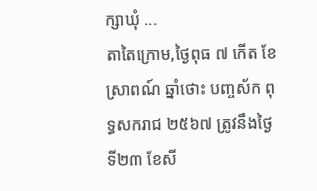ក្សាឃុំ ...
តាតៃក្រោម,ថ្ងៃពុធ ៧ កើត ខែស្រាពណ៍ ឆ្នាំថោះ បញ្ចស័ក ពុទ្ធសករាជ ២៥៦៧ ត្រូវនឹងថ្ងៃទី២៣ ខែសី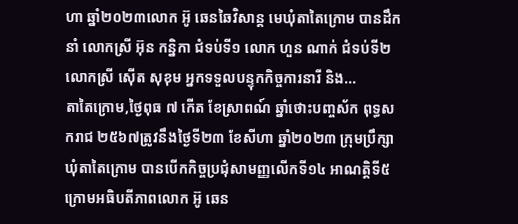ហា ឆ្នាំ២០២៣លោក អ៊ូ ឆេនឆៃវិសាន្ដ មេឃុំតាតៃក្រោម បានដឹកនាំ លោកស្រី អ៊ុន កន្និកា ជំទប់ទី១ លោក ហួន ណាក់ ជំទប់ទី២ លោកស្រី ស៊ើត សុខុម អ្នកទទួលបន្ទុកកិច្ចការនារី និង...
តាតៃក្រោម,ថ្ងៃពុធ ៧ កើត ខែស្រាពណ៍ ឆ្នាំថោះបញ្ចស័ក ពុទ្ធសករាជ ២៥៦៧ត្រូវនឹងថ្ងៃទី២៣ ខែសីហា ឆ្នាំ២០២៣ ក្រុមប្រឹក្សាឃុំតាតៃក្រោម បានបើកកិច្ចប្រជុំសាមញ្ញលើកទី១៤ អាណត្តិទី៥ ក្រោមអធិបតីភាពលោក អ៊ូ ឆេន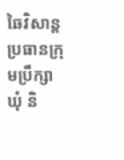ឆៃវិសាន្ត ប្រធានក្រុមប្រឹក្សាឃុំ និ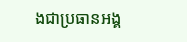ងជាប្រធានអង្គ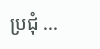ប្រជុំ ...